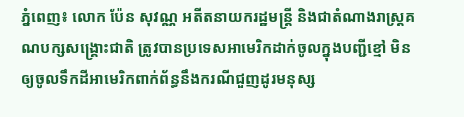ភ្នំពេញ៖ លោក ប៉ែន សុវណ្ណ អតីតនាយករដ្ឋមន្ត្រី និងជាតំណាងរាស្ត្រគណបក្សសង្គ្រោះជាតិ ត្រូវបានប្រទេសអាមេរិកដាក់ចូលក្នុងបញ្ជីខ្មៅ មិនឲ្យចូលទឹកដីអាមេរិកពាក់ព័ន្ធនឹងករណីជួញដូរមនុស្ស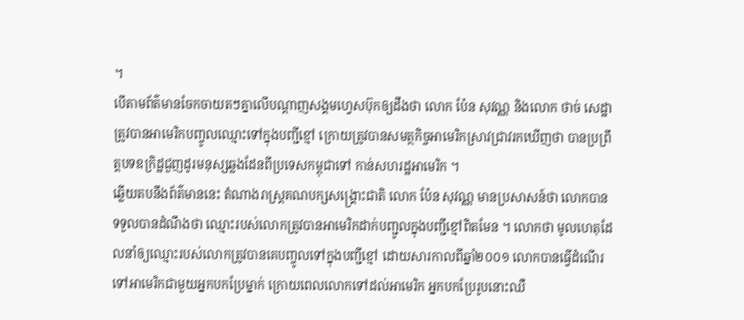។
បើតាមព័ត៌មានចែកចាយតៗគ្នាលើបណ្តាញសង្គមហ្វេសប៊ុកឲ្យដឹងថា លោក ប៉ែន សុវណ្ណ និងលោក ថាច់ សេដ្ឋា ត្រូវបានអាមេរិកបញ្ចូលឈ្មោះទៅក្នុងបញ្ជីខ្មៅ ក្រោយត្រូវបានសមត្ថកិច្ចអាមេរិកស្រាវជ្រាវរកឃើញថា បានប្រព្រឹត្តបទឧក្រិដ្ឋជួញដូរមនុស្សឆ្លងដែនពីប្រទេសកម្ពុជាទៅ កាន់សហរដ្ឋអាមេរិក ។
ឆ្លើយតបនឹងព័ត៌មាននេះ តំណាងរាស្ត្រគណបក្សសង្គ្រោះជាតិ លោក ប៉ែន សុវណ្ណ មានប្រសាសន៍ថា លោកបានទទួលបានដំណឹងថា ឈ្មោះរបស់លោកត្រូវបានអាមេរិកដាក់បញ្ជូលក្នុងបញ្ជីខ្មៅពិតមែន ។ លោកថា មូលហេតុដែលនាំឲ្យឈ្មោះរបស់លោកត្រូវបានគេបញ្ចូលទៅក្នុងបញ្ជីខ្មៅ ដោយសារកាលពីឆ្នាំ២០០១ លោកបានធ្វើដំណើរទៅអាមេរិកជាមួយអ្នកបកប្រែម្នាក់ ក្រោយពេលលោកទៅដល់អាមេរិក អ្នកបកប្រែរូបនោះឈឺ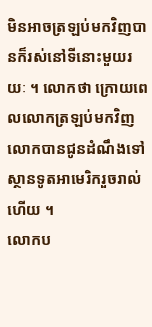មិនអាចត្រឡប់មកវិញបានក៏រស់នៅទីនោះមួយរយៈ ។ លោកថា ក្រោយពេលលោកត្រឡប់មកវិញ លោកបានជូនដំណឹងទៅស្ថានទូតអាមេរិករួចរាល់ហើយ ។
លោកប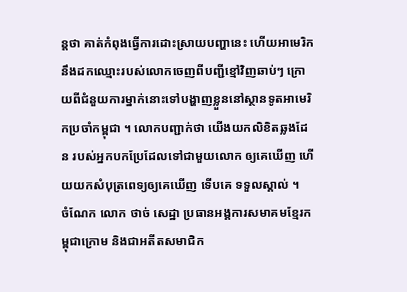ន្តថា គាត់កំពុងធ្វើការដោះស្រាយបញ្ហានេះ ហើយអាមេរិកនឹងដកឈ្មោះរបស់លោកចេញពីបញ្ជីខ្មៅវិញឆាប់ៗ ក្រោយពីជំនួយការម្នាក់នោះទៅបង្ហាញខ្លួននៅស្ថានទូតអាមេរិកប្រចាំកម្ពុជា ។ លោកបញ្ជាក់ថា យើងយកលិខិតឆ្លងដែន របស់អ្នកបកប្រែដែលទៅជាមួយលោក ឲ្យគេឃើញ ហើយយកសំបុត្រពេទ្យឲ្យគេឃើញ ទើបគេ ទទួលស្គាល់ ។
ចំណែក លោក ថាច់ សេដ្ឋា ប្រធានអង្គការសមាគមខែ្មរកម្ពុជាក្រោម និងជាអតីតសមាជិក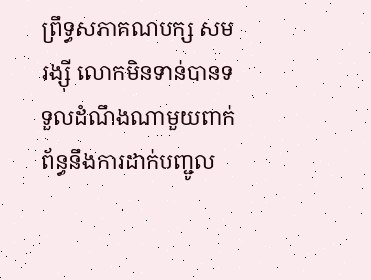ព្រឹទ្ធសភាគណបក្ស សម រង្ស៊ី លោកមិនទាន់បានទទួលដំណឹងណាមួយពាក់ព័ន្ធនឹងការដាក់បញ្ជូល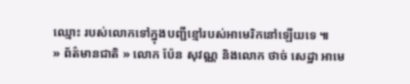ឈ្មោះ របស់លោកទៅក្នុងបញ្ជីខ្មៅរបស់អាមេរិកនៅឡើយទេ ៕
» ព័ត៌មានជាតិ » លោក ប៉ែន សុវណ្ណ និងលោក ថាច់ សេដ្ឋា អាមេ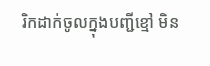រិកដាក់ចូលក្នុងបញ្ជីខ្មៅ មិន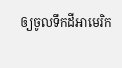ឲ្យចូលទឹកដីអាមេរិក